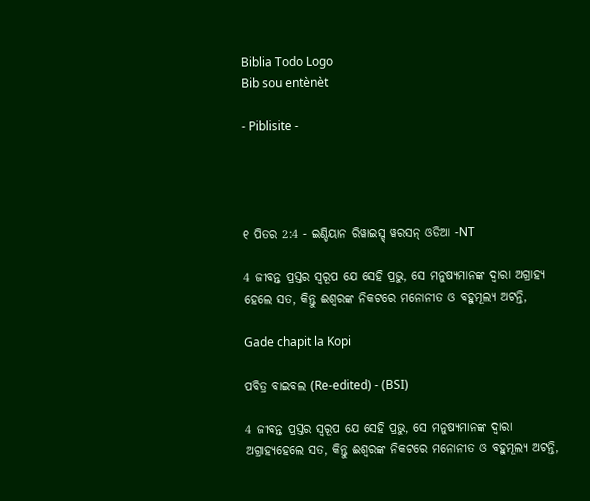Biblia Todo Logo
Bib sou entènèt

- Piblisite -




୧ ପିତର 2:4 - ଇଣ୍ଡିୟାନ ରିୱାଇସ୍ଡ୍ ୱରସନ୍ ଓଡିଆ -NT

4 ଜୀବନ୍ତ ପ୍ରସ୍ତର ସ୍ୱରୂପ ଯେ ସେହି ପ୍ରଭୁ, ସେ ମନୁଷ୍ୟମାନଙ୍କ ଦ୍ୱାରା ଅଗ୍ରାହ୍ୟ ହେଲେ ସତ, କିନ୍ତୁ ଈଶ୍ବରଙ୍କ ନିକଟରେ ମନୋନୀତ ଓ ବହୁମୂଲ୍ୟ ଅଟନ୍ତି,

Gade chapit la Kopi

ପବିତ୍ର ବାଇବଲ (Re-edited) - (BSI)

4 ଜୀବନ୍ତ ପ୍ରସ୍ତର ସ୍ଵରୂପ ଯେ ସେହି ପ୍ରଭୁ, ସେ ମନୁଷ୍ୟମାନଙ୍କ ଦ୍ଵାରା ଅଗ୍ରାହ୍ୟହେଲେ ସତ, କିନ୍ତୁ ଈଶ୍ଵରଙ୍କ ନିକଟରେ ମନୋନୀତ ଓ ବହୁମୂଲ୍ୟ ଅଟନ୍ତି,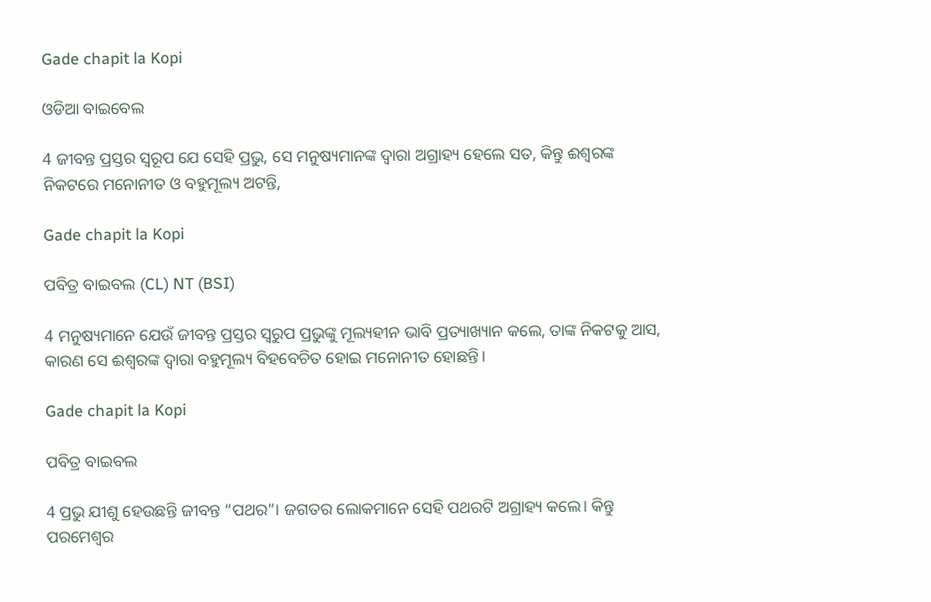Gade chapit la Kopi

ଓଡିଆ ବାଇବେଲ

4 ଜୀବନ୍ତ ପ୍ରସ୍ତର ସ୍ୱରୂପ ଯେ ସେହି ପ୍ରଭୁ, ସେ ମନୁଷ୍ୟମାନଙ୍କ ଦ୍ୱାରା ଅଗ୍ରାହ୍ୟ ହେଲେ ସତ, କିନ୍ତୁ ଈଶ୍ୱରଙ୍କ ନିକଟରେ ମନୋନୀତ ଓ ବହୁମୂଲ୍ୟ ଅଟନ୍ତି,

Gade chapit la Kopi

ପବିତ୍ର ବାଇବଲ (CL) NT (BSI)

4 ମନୁଷ୍ୟମାନେ ଯେଉଁ ଜୀବନ୍ତ ପ୍ରସ୍ତର ସ୍ୱରୁପ ପ୍ରଭୁଙ୍କୁ ମୂଲ୍ୟହୀନ ଭାବି ପ୍ରତ୍ୟାଖ୍ୟାନ କଲେ, ତାଙ୍କ ନିକଟକୁ ଆସ, କାରଣ ସେ ଈଶ୍ୱରଙ୍କ ଦ୍ୱାରା ବହୁମୂଲ୍ୟ ବିହବେଚିତ ହୋଇ ମନୋନୀତ ହୋଛନ୍ତି।

Gade chapit la Kopi

ପବିତ୍ର ବାଇବଲ

4 ପ୍ରଭୁ ଯୀଶୁ ହେଉଛନ୍ତି ଜୀବନ୍ତ “ପଥର”। ଜଗତର ଲୋକମାନେ ସେହି ପଥରଟି ଅଗ୍ରାହ୍ୟ କଲେ। କିନ୍ତୁ ପରମେଶ୍ୱର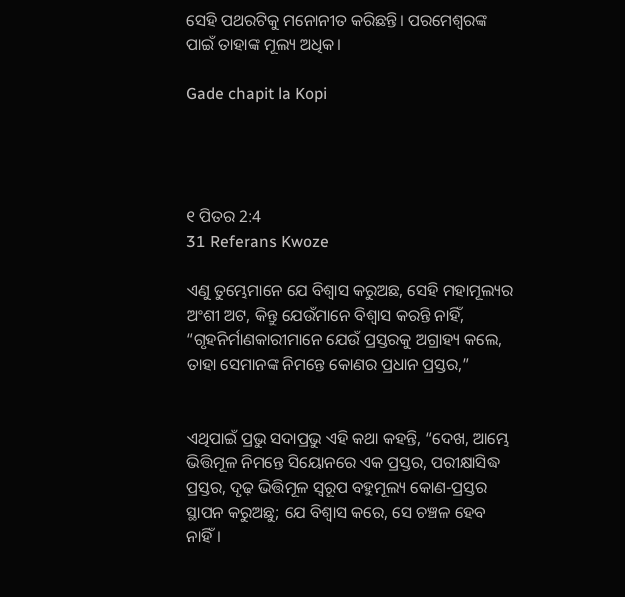ସେହି ପଥରଟିକୁ ମନୋନୀତ କରିଛନ୍ତି। ପରମେଶ୍ୱରଙ୍କ ପାଇଁ ତାହାଙ୍କ ମୂଲ୍ୟ ଅଧିକ।

Gade chapit la Kopi




୧ ପିତର 2:4
31 Referans Kwoze

ଏଣୁ ତୁମ୍ଭେମାନେ ଯେ ବିଶ୍ୱାସ କରୁଅଛ, ସେହି ମହାମୂଲ୍ୟର ଅଂଶୀ ଅଟ, କିନ୍ତୁ ଯେଉଁମାନେ ବିଶ୍ୱାସ କରନ୍ତି ନାହିଁ, “ଗୃହନିର୍ମାଣକାରୀମାନେ ଯେଉଁ ପ୍ରସ୍ତରକୁ ଅଗ୍ରାହ୍ୟ କଲେ, ତାହା ସେମାନଙ୍କ ନିମନ୍ତେ କୋଣର ପ୍ରଧାନ ପ୍ରସ୍ତର,”


ଏଥିପାଇଁ ପ୍ରଭୁ ସଦାପ୍ରଭୁ ଏହି କଥା କହନ୍ତି, “ଦେଖ, ଆମ୍ଭେ ଭିତ୍ତିମୂଳ ନିମନ୍ତେ ସିୟୋନରେ ଏକ ପ୍ରସ୍ତର, ପରୀକ୍ଷାସିଦ୍ଧ ପ୍ରସ୍ତର, ଦୃଢ଼ ଭିତ୍ତିମୂଳ ସ୍ୱରୂପ ବହୁମୂଲ୍ୟ କୋଣ-ପ୍ରସ୍ତର ସ୍ଥାପନ କରୁଅଛୁ; ଯେ ବିଶ୍ୱାସ କରେ, ସେ ଚଞ୍ଚଳ ହେବ ନାହିଁ।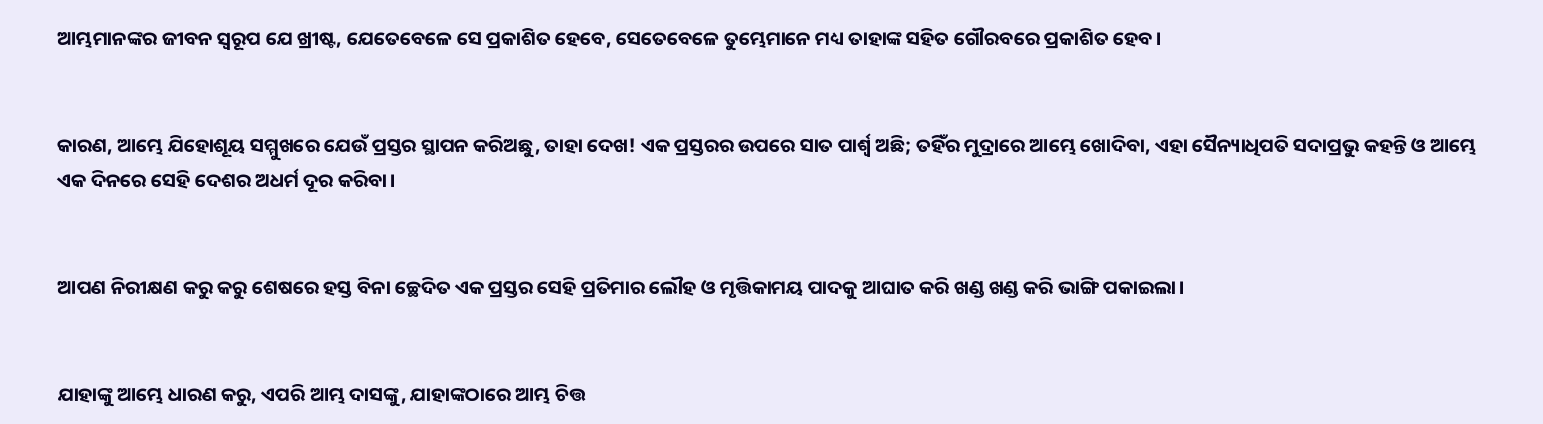ଆମ୍ଭମାନଙ୍କର ଜୀବନ ସ୍ୱରୂପ ଯେ ଖ୍ରୀଷ୍ଟ, ଯେତେବେଳେ ସେ ପ୍ରକାଶିତ ହେବେ, ସେତେବେଳେ ତୁମ୍ଭେମାନେ ମଧ୍ୟ ତାହାଙ୍କ ସହିତ ଗୌରବରେ ପ୍ରକାଶିତ ହେବ।


କାରଣ, ଆମ୍ଭେ ଯିହୋଶୂୟ ସମ୍ମୁଖରେ ଯେଉଁ ପ୍ରସ୍ତର ସ୍ଥାପନ କରିଅଛୁ, ତାହା ଦେଖ! ଏକ ପ୍ରସ୍ତରର ଉପରେ ସାତ ପାର୍ଶ୍ୱ ଅଛି; ତହିଁର ମୁଦ୍ରାରେ ଆମ୍ଭେ ଖୋଦିବା, ଏହା ସୈନ୍ୟାଧିପତି ସଦାପ୍ରଭୁ କହନ୍ତି ଓ ଆମ୍ଭେ ଏକ ଦିନରେ ସେହି ଦେଶର ଅଧର୍ମ ଦୂର କରିବା।


ଆପଣ ନିରୀକ୍ଷଣ କରୁ କରୁ ଶେଷରେ ହସ୍ତ ବିନା ଚ୍ଛେଦିତ ଏକ ପ୍ରସ୍ତର ସେହି ପ୍ରତିମାର ଲୌହ ଓ ମୃତ୍ତିକାମୟ ପାଦକୁ ଆଘାତ କରି ଖଣ୍ଡ ଖଣ୍ଡ କରି ଭାଙ୍ଗି ପକାଇଲା।


ଯାହାଙ୍କୁ ଆମ୍ଭେ ଧାରଣ କରୁ, ଏପରି ଆମ୍ଭ ଦାସଙ୍କୁ, ଯାହାଙ୍କଠାରେ ଆମ୍ଭ ଚିତ୍ତ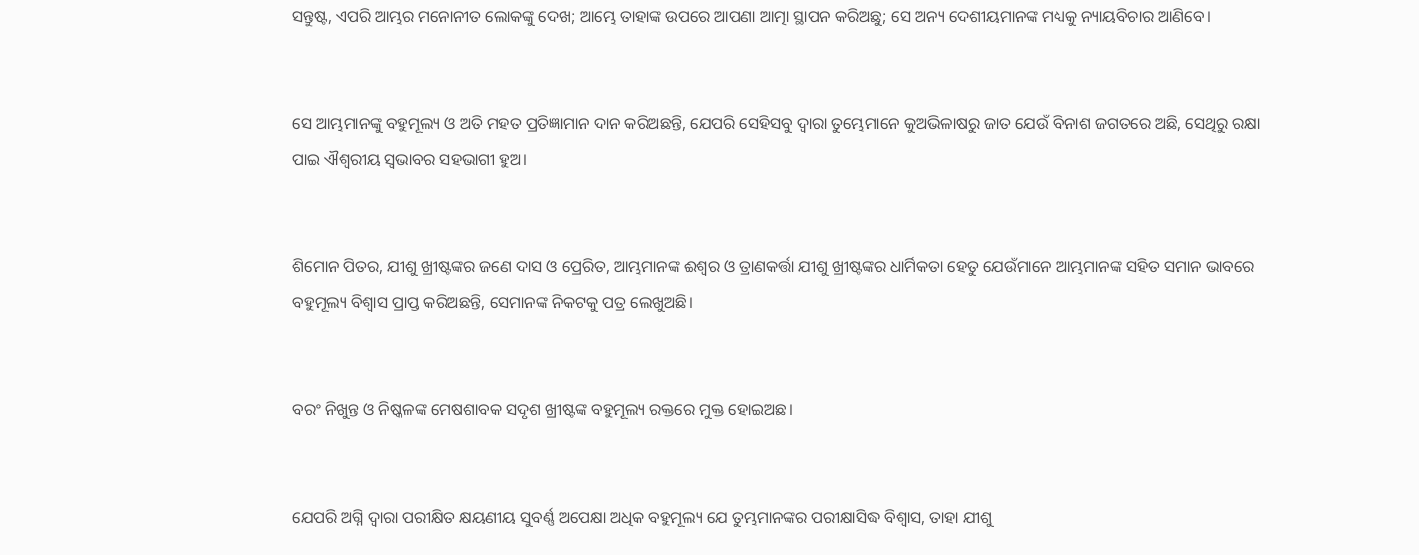ସନ୍ତୁଷ୍ଟ, ଏପରି ଆମ୍ଭର ମନୋନୀତ ଲୋକଙ୍କୁ ଦେଖ; ଆମ୍ଭେ ତାହାଙ୍କ ଉପରେ ଆପଣା ଆତ୍ମା ସ୍ଥାପନ କରିଅଛୁ; ସେ ଅନ୍ୟ ଦେଶୀୟମାନଙ୍କ ମଧ୍ୟକୁ ନ୍ୟାୟବିଚାର ଆଣିବେ।


ସେ ଆମ୍ଭମାନଙ୍କୁ ବହୁମୂଲ୍ୟ ଓ ଅତି ମହତ‍ ପ୍ରତିଜ୍ଞାମାନ ଦାନ କରିଅଛନ୍ତି, ଯେପରି ସେହିସବୁ ଦ୍ୱାରା ତୁମ୍ଭେମାନେ କୁଅଭିଳାଷରୁ ଜାତ ଯେଉଁ ବିନାଶ ଜଗତରେ ଅଛି, ସେଥିରୁ ରକ୍ଷା ପାଇ ଐଶ୍ବରୀୟ ସ୍ୱଭାବର ସହଭାଗୀ ହୁଅ।


ଶିମୋନ ପିତର, ଯୀଶୁ ଖ୍ରୀଷ୍ଟଙ୍କର ଜଣେ ଦାସ ଓ ପ୍ରେରିତ, ଆମ୍ଭମାନଙ୍କ ଈଶ୍ବର ଓ ତ୍ରାଣକର୍ତ୍ତା ଯୀଶୁ ଖ୍ରୀଷ୍ଟଙ୍କର ଧାର୍ମିକତା ହେତୁ ଯେଉଁମାନେ ଆମ୍ଭମାନଙ୍କ ସହିତ ସମାନ ଭାବରେ ବହୁମୂଲ୍ୟ ବିଶ୍ୱାସ ପ୍ରାପ୍ତ କରିଅଛନ୍ତି, ସେମାନଙ୍କ ନିକଟକୁ ପତ୍ର ଲେଖୁଅଛି।


ବରଂ ନିଖୁନ୍ତ ଓ ନିଷ୍କଳଙ୍କ ମେଷଶାବକ ସଦୃଶ ଖ୍ରୀଷ୍ଟଙ୍କ ବହୁମୂଲ୍ୟ ରକ୍ତରେ ମୁକ୍ତ ହୋଇଅଛ।


ଯେପରି ଅଗ୍ନି ଦ୍ୱାରା ପରୀକ୍ଷିତ କ୍ଷୟଣୀୟ ସୁବର୍ଣ୍ଣ ଅପେକ୍ଷା ଅଧିକ ବହୁମୂଲ୍ୟ ଯେ ତୁମ୍ଭମାନଙ୍କର ପରୀକ୍ଷାସିଦ୍ଧ ବିଶ୍ୱାସ, ତାହା ଯୀଶୁ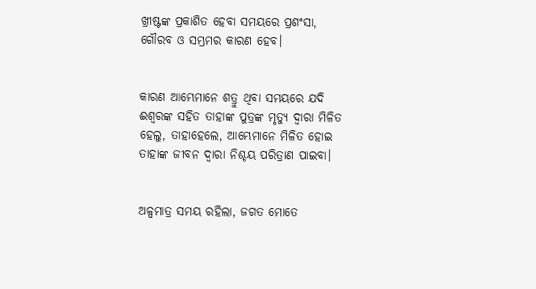ଖ୍ରୀଷ୍ଟଙ୍କ ପ୍ରକାଶିତ ହେବା ସମୟରେ ପ୍ରଶଂସା, ଗୌରବ ଓ ସମ୍ଭ୍ରମର କାରଣ ହେବ।


କାରଣ ଆମ୍ଭେମାନେ ଶତ୍ରୁ ଥିବା ସମୟରେ ଯଦି ଈଶ୍ବରଙ୍କ ସହିତ ତାହାଙ୍କ ପୁତ୍ରଙ୍କ ମୃତ୍ୟୁ ଦ୍ୱାରା ମିଳିତ ହେଲୁ, ତାହାହେଲେ, ଆମ୍ଭେମାନେ ମିଳିତ ହୋଇ ତାହାଙ୍କ ଜୀବନ ଦ୍ୱାରା ନିଶ୍ଚୟ ପରିତ୍ରାଣ ପାଇବା।


ଅଳ୍ପମାତ୍ର ସମୟ ରହିଲା, ଜଗତ ମୋତେ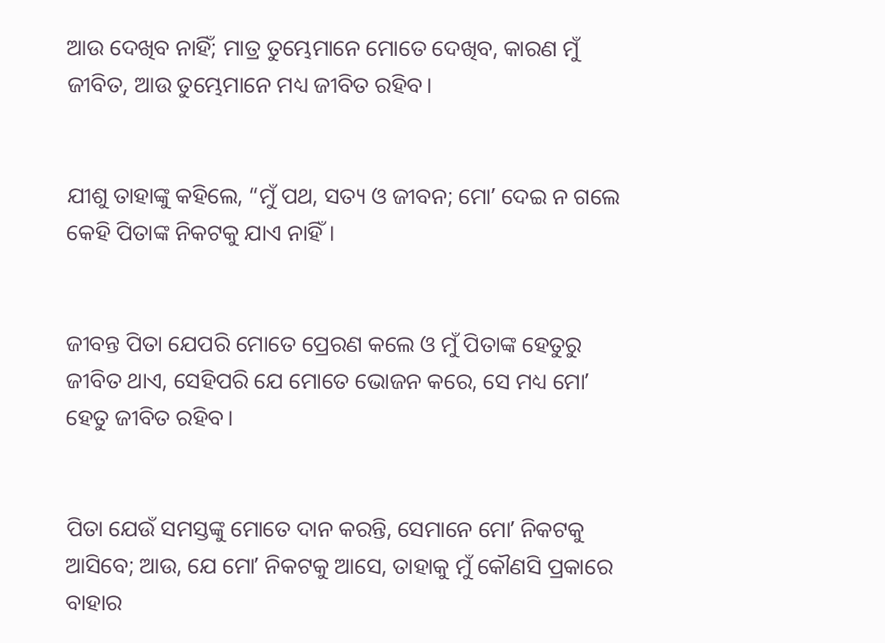ଆଉ ଦେଖିବ ନାହିଁ; ମାତ୍ର ତୁମ୍ଭେମାନେ ମୋତେ ଦେଖିବ, କାରଣ ମୁଁ ଜୀବିତ, ଆଉ ତୁମ୍ଭେମାନେ ମଧ୍ୟ ଜୀବିତ ରହିବ।


ଯୀଶୁ ତାହାଙ୍କୁ କହିଲେ, “ମୁଁ ପଥ, ସତ୍ୟ ଓ ଜୀବନ; ମୋʼ ଦେଇ ନ ଗଲେ କେହି ପିତାଙ୍କ ନିକଟକୁ ଯାଏ ନାହିଁ।


ଜୀବନ୍ତ ପିତା ଯେପରି ମୋତେ ପ୍ରେରଣ କଲେ ଓ ମୁଁ ପିତାଙ୍କ ହେତୁରୁ ଜୀବିତ ଥାଏ, ସେହିପରି ଯେ ମୋତେ ଭୋଜନ କରେ, ସେ ମଧ୍ୟ ମୋʼ ହେତୁ ଜୀବିତ ରହିବ।


ପିତା ଯେଉଁ ସମସ୍ତଙ୍କୁ ମୋତେ ଦାନ କରନ୍ତି, ସେମାନେ ମୋʼ ନିକଟକୁ ଆସିବେ; ଆଉ, ଯେ ମୋʼ ନିକଟକୁ ଆସେ, ତାହାକୁ ମୁଁ କୌଣସି ପ୍ରକାରେ ବାହାର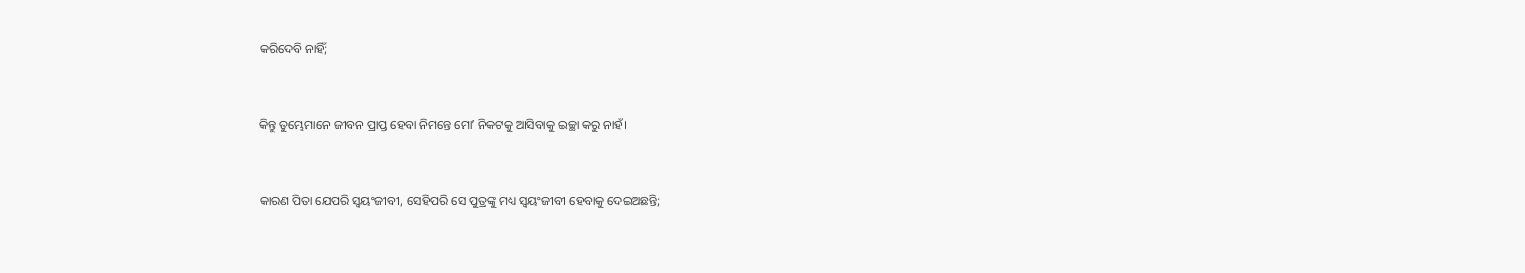କରିଦେବି ନାହିଁ;


କିନ୍ତୁ ତୁମ୍ଭେମାନେ ଜୀବନ ପ୍ରାପ୍ତ ହେବା ନିମନ୍ତେ ମୋʼ ନିକଟକୁ ଆସିବାକୁ ଇଚ୍ଛା କରୁ ନାହଁ।


କାରଣ ପିତା ଯେପରି ସ୍ୱୟଂଜୀବୀ, ସେହିପରି ସେ ପୁତ୍ରଙ୍କୁ ମଧ୍ୟ ସ୍ୱୟଂଜୀବୀ ହେବାକୁ ଦେଇଅଛନ୍ତି;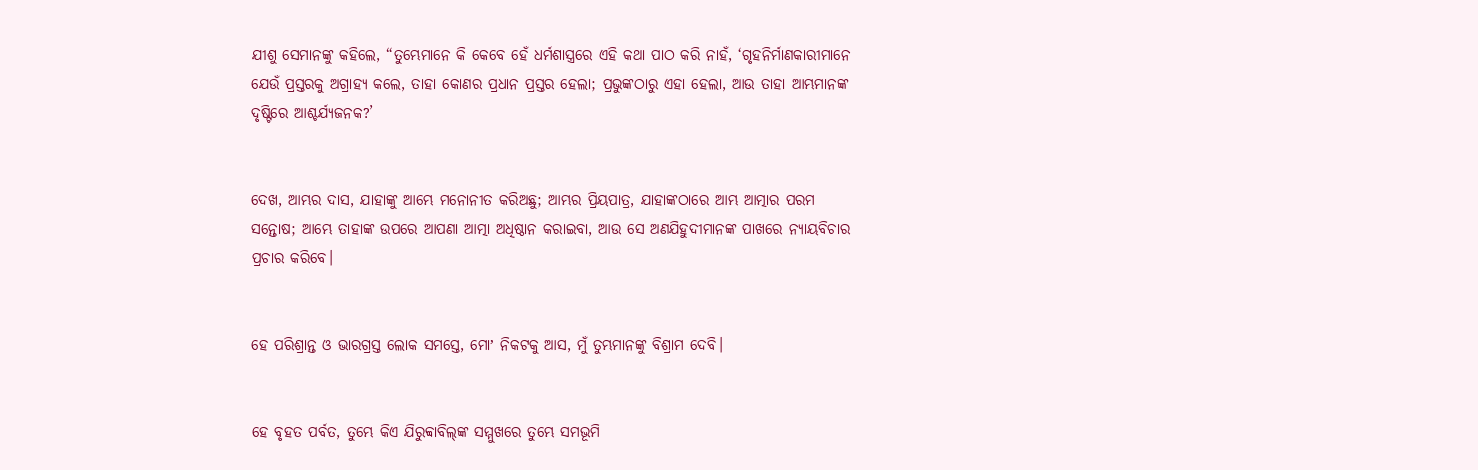ଯୀଶୁ ସେମାନଙ୍କୁ କହିଲେ, “ତୁମ୍ଭେମାନେ କି କେବେ ହେଁ ଧର୍ମଶାସ୍ତ୍ରରେ ଏହି କଥା ପାଠ କରି ନାହଁ, ‘ଗୃହନିର୍ମାଣକାରୀମାନେ ଯେଉଁ ପ୍ରସ୍ତରକୁ ଅଗ୍ରାହ୍ୟ କଲେ, ତାହା କୋଣର ପ୍ରଧାନ ପ୍ରସ୍ତର ହେଲା; ପ୍ରଭୁଙ୍କଠାରୁ ଏହା ହେଲା, ଆଉ ତାହା ଆମ୍ଭମାନଙ୍କ ଦୃଷ୍ଟିରେ ଆଶ୍ଚର୍ଯ୍ୟଜନକ?’


ଦେଖ, ଆମ୍ଭର ଦାସ, ଯାହାଙ୍କୁ ଆମ୍ଭେ ମନୋନୀତ କରିଅଛୁ; ଆମ୍ଭର ପ୍ରିୟପାତ୍ର, ଯାହାଙ୍କଠାରେ ଆମ୍ଭ ଆତ୍ମାର ପରମ ସନ୍ତୋଷ; ଆମ୍ଭେ ତାହାଙ୍କ ଉପରେ ଆପଣା ଆତ୍ମା ଅଧିଷ୍ଠାନ କରାଇବା, ଆଉ ସେ ଅଣଯିହୁଦୀମାନଙ୍କ ପାଖରେ ନ୍ୟାୟବିଚାର ପ୍ରଚାର କରିବେ।


ହେ ପରିଶ୍ରାନ୍ତ ଓ ଭାରଗ୍ରସ୍ତ ଲୋକ ସମସ୍ତେ, ମୋʼ ନିକଟକୁ ଆସ, ମୁଁ ତୁମ୍ଭମାନଙ୍କୁ ବିଶ୍ରାମ ଦେବି।


ହେ ବୃହତ ପର୍ବତ, ତୁମ୍ଭେ କିଏ ଯିରୁବ୍ବାବିଲ୍‍ଙ୍କ ସମ୍ମୁଖରେ ତୁମ୍ଭେ ସମଭୂମି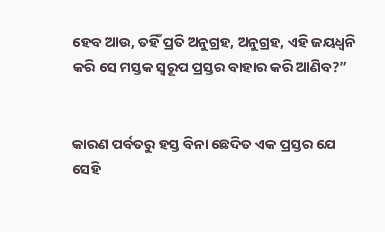ହେବ ଆଉ, ତହିଁ ପ୍ରତି ଅନୁଗ୍ରହ, ଅନୁଗ୍ରହ, ଏହି ଜୟଧ୍ୱନି କରି ସେ ମସ୍ତକ ସ୍ୱରୂପ ପ୍ରସ୍ତର ବାହାର କରି ଆଣିବ?”


କାରଣ ପର୍ବତରୁ ହସ୍ତ ବିନା ଛେଦିତ ଏକ ପ୍ରସ୍ତର ଯେ ସେହି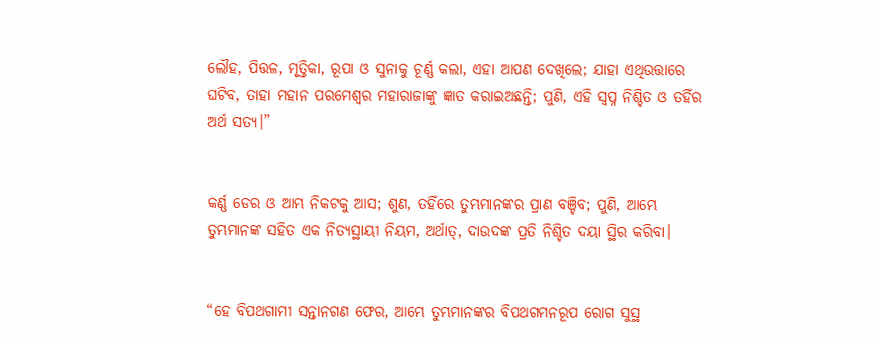ଲୌହ, ପିତ୍ତଳ, ମୃତ୍ତିକା, ରୂପା ଓ ସୁନାକୁ ଚୂର୍ଣ୍ଣ କଲା, ଏହା ଆପଣ ଦେଖିଲେ; ଯାହା ଏଥିଉତ୍ତାରେ ଘଟିବ, ତାହା ମହାନ ପରମେଶ୍ୱର ମହାରାଜାଙ୍କୁ ଜ୍ଞାତ କରାଇଅଛନ୍ତି; ପୁଣି, ଏହି ସ୍ୱପ୍ନ ନିଶ୍ଚିତ ଓ ତହିଁର ଅର୍ଥ ସତ୍ୟ।”


କର୍ଣ୍ଣ ଡେର ଓ ଆମ୍ଭ ନିକଟକୁ ଆସ; ଶୁଣ, ତହିଁରେ ତୁମ୍ଭମାନଙ୍କର ପ୍ରାଣ ବଞ୍ଚିବ; ପୁଣି, ଆମ୍ଭେ ତୁମ୍ଭମାନଙ୍କ ସହିତ ଏକ ନିତ୍ୟସ୍ଥାୟୀ ନିୟମ, ଅର୍ଥାତ୍‍, ଦାଉଦଙ୍କ ପ୍ରତି ନିଶ୍ଚିତ ଦୟା ସ୍ଥିର କରିବା।


“ହେ ବିପଥଗାମୀ ସନ୍ତାନଗଣ ଫେର, ଆମ୍ଭେ ତୁମ୍ଭମାନଙ୍କର ବିପଥଗମନରୂପ ରୋଗ ସୁସ୍ଥ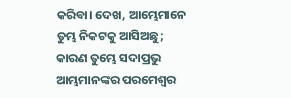କରିବା। ଦେଖ, ଆମ୍ଭେମାନେ ତୁମ୍ଭ ନିକଟକୁ ଆସିଅଛୁ; କାରଣ ତୁମ୍ଭେ ସଦାପ୍ରଭୁ ଆମ୍ଭମାନଙ୍କର ପରମେଶ୍ୱର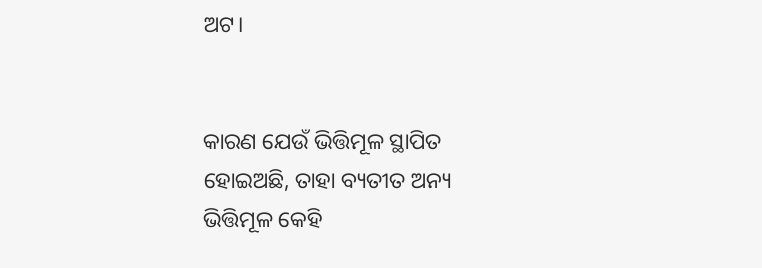ଅଟ।


କାରଣ ଯେଉଁ ଭିତ୍ତିମୂଳ ସ୍ଥାପିତ ହୋଇଅଛି, ତାହା ବ୍ୟତୀତ ଅନ୍ୟ ଭିତ୍ତିମୂଳ କେହି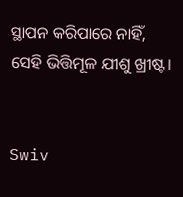ସ୍ଥାପନ କରିପାରେ ନାହିଁ, ସେହି ଭିତ୍ତିମୂଳ ଯୀଶୁ ଖ୍ରୀଷ୍ଟ।


Swiv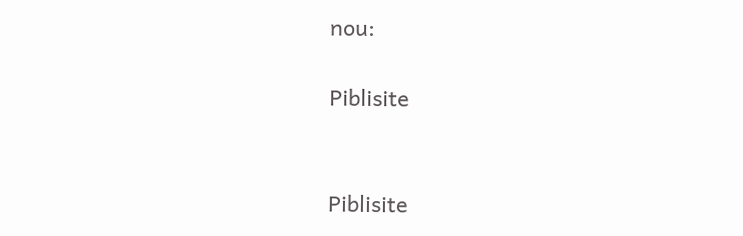nou:

Piblisite


Piblisite